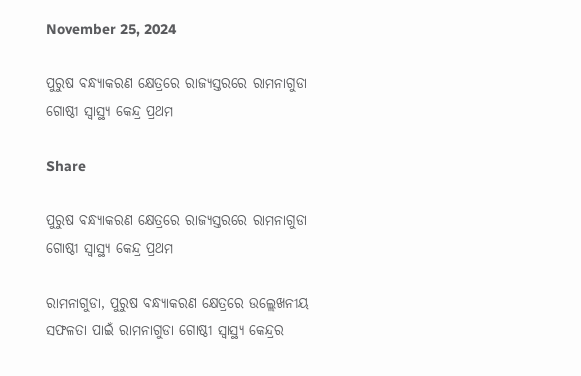November 25, 2024

ପୁରୁଷ ବନ୍ଧ୍ୟାକରଣ କ୍ଷେତ୍ରରେ ରାଜ୍ଯସ୍ତରରେ ରାମନାଗୁଡା ଗୋଷ୍ଠୀ ସ୍ବାସ୍ଥ୍ୟ କେନ୍ଦ୍ର ପ୍ରଥମ

Share

ପୁରୁଷ ବନ୍ଧ୍ୟାକରଣ କ୍ଷେତ୍ରରେ ରାଜ୍ଯସ୍ତରରେ ରାମନାଗୁଡା ଗୋଷ୍ଠୀ ସ୍ବାସ୍ଥ୍ୟ କେନ୍ଦ୍ର ପ୍ରଥମ

ରାମନାଗୁଡା, ପୁରୁଷ ବନ୍ଧ୍ୟାକରଣ କ୍ଷେତ୍ରରେ ଉଲ୍ଲେଖନୀୟ ସଫଳତା ପାଇଁ ରାମନାଗୁଡା ଗୋଷ୍ଠୀ ସ୍ବାସ୍ଥ୍ୟ କେନ୍ଦ୍ରର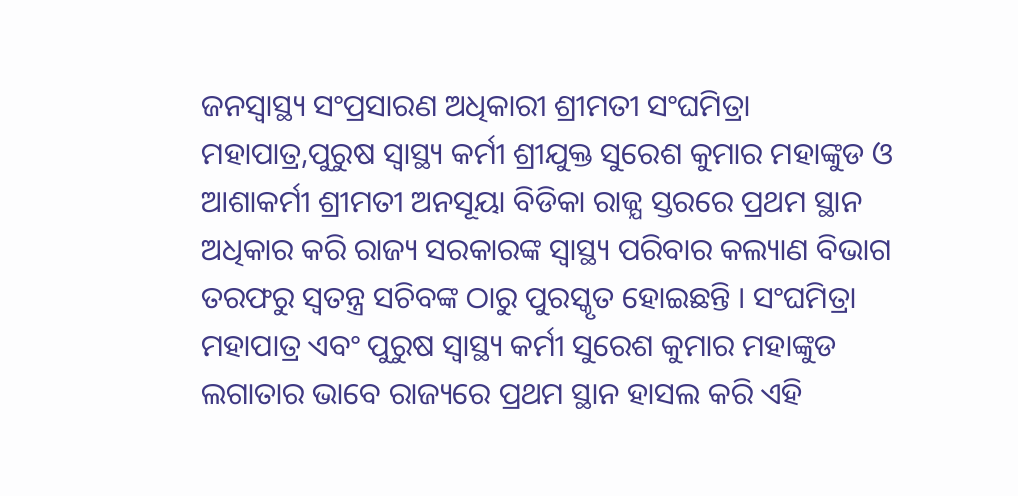ଜନସ୍ବାସ୍ଥ୍ୟ ସଂପ୍ରସାରଣ ଅଧିକାରୀ ଶ୍ରୀମତୀ ସଂଘମିତ୍ରା ମହାପାତ୍ର,ପୁରୁଷ ସ୍ବାସ୍ଥ୍ୟ କର୍ମୀ ଶ୍ରୀଯୁକ୍ତ ସୁରେଶ କୁମାର ମହାଙ୍କୁଡ ଓ ଆଶାକର୍ମୀ ଶ୍ରୀମତୀ ଅନସୂୟା ବିଡିକା ରାଜ୍ଯ ସ୍ତରରେ ପ୍ରଥମ ସ୍ଥାନ ଅଧିକାର କରି ରାଜ୍ୟ ସରକାରଙ୍କ ସ୍ବାସ୍ଥ୍ୟ ପରିବାର କଲ୍ୟାଣ ବିଭାଗ ତରଫରୁ ସ୍ବତନ୍ତ୍ର ସଚିବଙ୍କ ଠାରୁ ପୁରସ୍କୃତ ହୋଇଛନ୍ତି । ସଂଘମିତ୍ରା ମହାପାତ୍ର ଏବଂ ପୁରୁଷ ସ୍ବାସ୍ଥ୍ୟ କର୍ମୀ ସୁରେଶ କୁମାର ମହାଙ୍କୁଡ ଲଗାତାର ଭାବେ ରାଜ୍ୟରେ ପ୍ରଥମ ସ୍ଥାନ ହାସଲ କରି ଏହି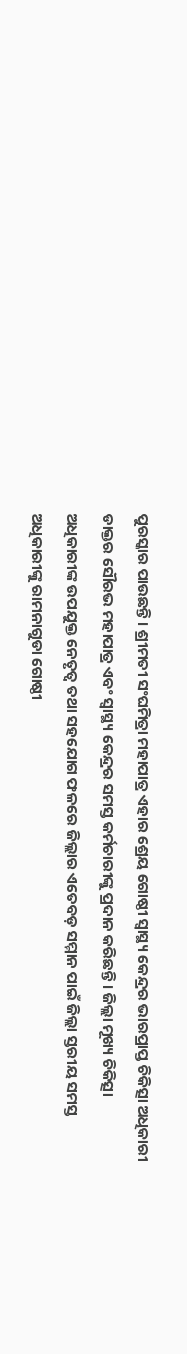ପୁରସ୍କାର ପାଉଛନ୍ତି । ଶ୍ରୀମତୀ ସଂଘମିତ୍ରା ମହାପାତ୍ର ଏହାର ଶ୍ରେୟ ଗୋଷ୍ଠୀ ସ୍ବାସ୍ଥ୍ୟ କେନ୍ଦ୍ରର ଭାରପ୍ରାପ୍ତ ଚିକିତ୍ସା ଅଧିକାରୀ ଡାକ୍ତର ସୌରଭ ମହାପାତ୍ର ଏବଂ ସ୍ବାସ୍ଥ୍ୟ କେନ୍ଦ୍ରର ସମସ୍ତ କର୍ମଚାରୀଙ୍କୁ ପ୍ରଦାନ କରିଛନ୍ତି । ଜିଲ୍ଲା ମୂଖ୍ୟ ଚିକିତ୍ସା ଅଧିକାରୀଙ୍କ ଉପଯୁକ୍ତ ନେତୃତ୍ବ ତଥା ସହଯୋଗ ଫଳରେ ଜିଲ୍ଲାର ଏତେବଡ଼ ସମ୍ମାନ ପାଇଁ ଜିଲ୍ଲା ସ୍ତରୀୟ ସମସ୍ତ ଅଧିକାରୀଙ୍କୁ ରାମନାଗୁଡା ଗୋଷ୍ଠୀ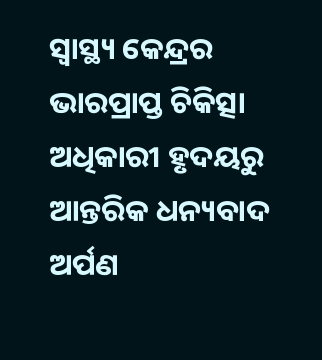ସ୍ବାସ୍ଥ୍ୟ କେନ୍ଦ୍ରର ଭାରପ୍ରାପ୍ତ ଚିକିତ୍ସା ଅଧିକାରୀ ହୃଦୟରୁ ଆନ୍ତରିକ ଧନ୍ୟବାଦ ଅର୍ପଣ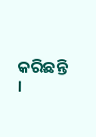କରିଛନ୍ତି ।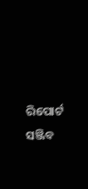ରିପୋର୍ଟ ସଞ୍ଜିବ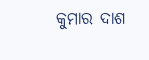କୁମାର ଦାଶ